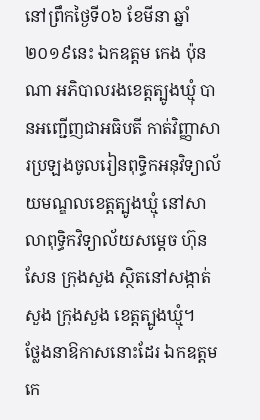នៅព្រឹកថ្ងៃទី០៦ ខែមីនា ឆ្នាំ២០១៩នេះ ឯកឧត្តម កេង ប៉ុនណា អភិបាលរងខេត្តត្បូងឃ្មុំ បានអញ្ជើញជាអធិបតី កាត់វិញ្ញាសារប្រឡងចូលរៀនពុទ្ធិកអនុវិទ្យាល័យមណ្ឌលខេត្តត្បូងឃ្មុំ នៅសាលាពុទ្ធិកវិទ្យាល័យសម្ដេច ហ៊ុន សែន ក្រុងសួង ស្ថិតនៅសង្កាត់សួង ក្រុងសួង ខេត្តត្បូងឃ្មុំ។
ថ្លែងនាឱកាសនោះដែរ ឯកឧត្តម កេ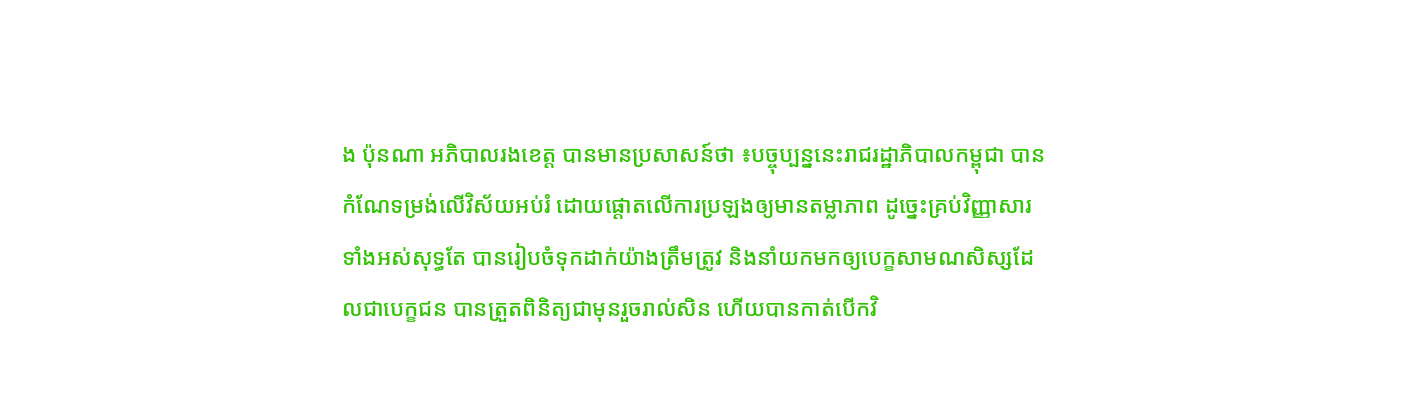ង ប៉ុនណា អភិបាលរងខេត្ត បានមានប្រសាសន៍ថា ៖បច្ចុប្បន្ននេះរាជរដ្ឋាភិបាលកម្ពុជា បានកំណែទម្រង់លើវិស័យអប់រំ ដោយផ្តោតលើការប្រឡងឲ្យមានតម្លាភាព ដូច្នេះគ្រប់វិញ្ញាសារទាំងអស់សុទ្ធតែ បានរៀបចំទុកដាក់យ៉ាងត្រឹមត្រូវ និងនាំយកមកឲ្យបេក្ខសាមណសិស្សដែលជាបេក្ខជន បានត្រួតពិនិត្យជាមុនរួចរាល់សិន ហើយបានកាត់បើកវិ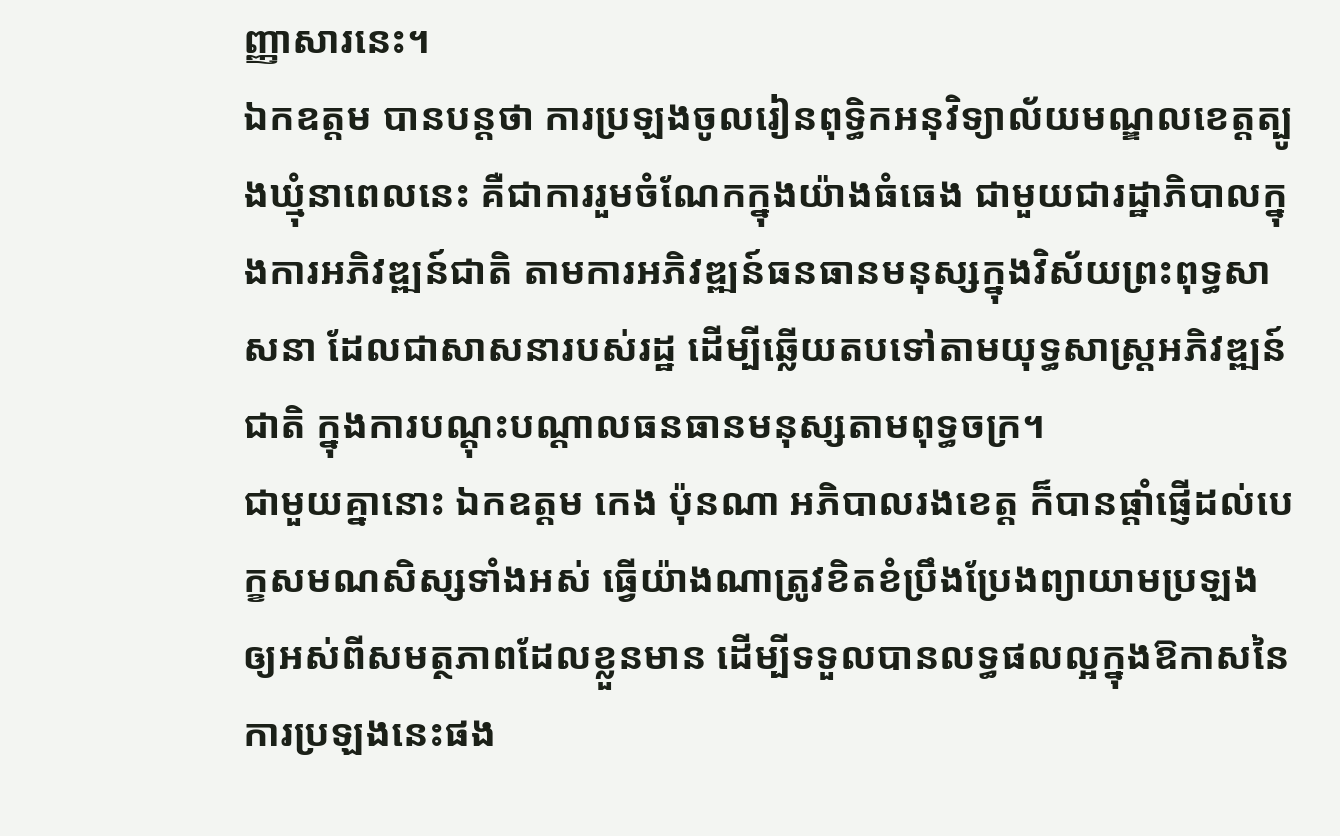ញ្ញាសារនេះ។
ឯកឧត្តម បានបន្តថា ការប្រឡងចូលរៀនពុទ្ធិកអនុវិទ្យាល័យមណ្ឌលខេត្តត្បូងឃ្មុំនាពេលនេះ គឺជាការរួមចំណែកក្នុងយ៉ាងធំធេង ជាមួយជារដ្ឋាភិបាលក្នុងការអភិវឌ្ឍន៍ជាតិ តាមការអភិវឌ្ឍន៍ធនធានមនុស្សក្នុងវិស័យព្រះពុទ្ធសាសនា ដែលជាសាសនារបស់រដ្ឋ ដើម្បីឆ្លើយតបទៅតាមយុទ្ធសាស្ត្រអភិវឌ្ឍន៍ជាតិ ក្នុងការបណ្ដុះបណ្ដាលធនធានមនុស្សតាមពុទ្ធចក្រ។
ជាមួយគ្នានោះ ឯកឧត្តម កេង ប៉ុនណា អភិបាលរងខេត្ត ក៏បានផ្តាំផ្ញើដល់បេក្ខសមណសិស្សទាំងអស់ ធ្វើយ៉ាងណាត្រូវខិតខំប្រឹងប្រែងព្យាយាមប្រឡង ឲ្យអស់ពីសមត្ថភាពដែលខ្លួនមាន ដើម្បីទទួលបានលទ្ធផលល្អក្នុងឱកាសនៃការប្រឡងនេះផង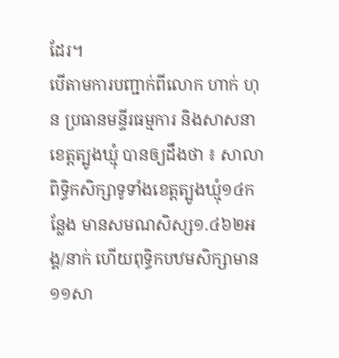ដែរ។
បើតាមការបញ្ជាក់ពីលោក ហាក់ ហុន ប្រធានមន្ទីរធម្មការ និងសាសនាខេត្តត្បូងឃ្មុំ បានឲ្យដឹងថា ៖ សាលាពិទ្ធិកសិក្សាទូទាំងខេត្តត្បូងឃ្មុំ១៤កន្លែង មានសមណសិស្ស១.៤៦២អង្គ/នាក់ ហើយពុទ្ធិកបឋមសិក្សាមាន១១សា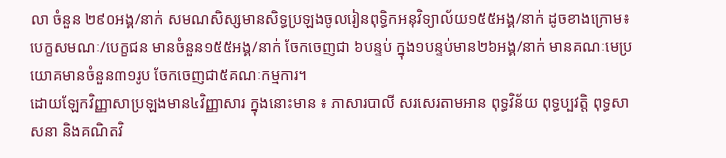លា ចំនួន ២៩០អង្គ/នាក់ សមណសិស្សមានសិទ្ធប្រឡងចូលរៀនពុទ្ធិកអនុវិទ្យាល័យ១៥៥អង្គ/នាក់ ដូចខាងក្រោម៖បេក្ខសមណៈ/បេក្ខជន មានចំនួន១៥៥អង្គ/នាក់ ចែកចេញជា ៦បន្ទប់ ក្នុង១បន្ទប់មាន២៦អង្គ/នាក់ មានគណៈមេប្រយោគមានចំនួន៣១រូប ចែកចេញជា៥គណៈកម្មការ។
ដោយឡែកវិញ្ញាសាប្រឡងមាន៤វិញ្ញាសារ ក្នុងនោះមាន ៖ ភាសារបាលី សរសេរតាមអាន ពុទ្ធវិន័យ ពុទ្ធប្បវត្តិ ពុទ្ធសាសនា និងគណិតវិ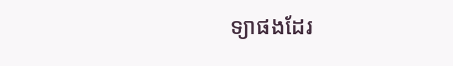ទ្យាផងដែរ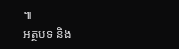៕
អត្ថបទ និង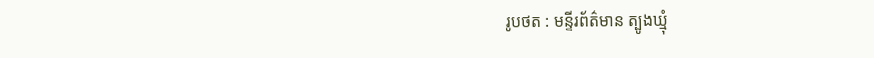រូបថត : មន្ទីរព័ត៌មាន ត្បូងឃ្មុំ